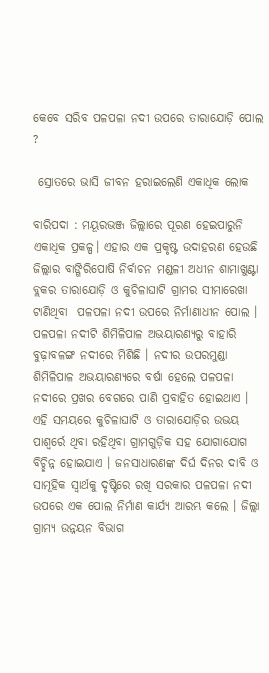କେବେ ସରିବ ପଳପଳା ନଦୀ ଉପରେ ତାରାଯୋଡ଼ି ପୋଲ ?

 ସ୍ରୋତରେ ଭାସି ଜୀବନ ହରାଇଲେଣି ଏକାଧିକ ଲୋକ

ବାରିପଦା : ମୟୂରଭଞ୍ଜ ଜିଲ୍ଲାରେ ପୂରଣ ହେଇପାରୁନି ଏକାଧିକ ପ୍ରକଳ୍ପ। ଏହାର ଏକ ପ୍ରକୃଷ୍ଟ ଉଦାହରଣ ହେଉଛି ଜିଲ୍ଲାର ବାଙ୍ଗିରିପୋଷି ନିର୍ବାଚନ ମଣ୍ଡଳୀ ଅଧୀନ ଶାମାଖୁଣ୍ଟା ବ୍ଲକର ତାରାଯୋଡ଼ି ଓ କୁଚିଳାଘାଟି ଗ୍ରାମର ସୀମାରେଖା ଟାଣିଥିବା  ପଳପଳା ନଦୀ ଉପରେ ନିର୍ମାଣାଧୀନ ପୋଲ ।  ପଳପଳା ନଦୀଟି ଶିମିଳିପାଳ ଅଭୟାରଣ୍ୟରୁ ବାହାରି ବୁଢ଼ାବଳଙ୍ଗ ନଦୀରେ ମିଶିଛି । ନଦୀର ଉପରମୁଣ୍ଡା ଶିମିଳିପାଳ ଅଭୟାରଣ୍ୟରେ ବର୍ଷା ହେଲେ ପଳପଳା ନଦୀରେ ପ୍ରଖର ବେଗରେ ପାଣି ପ୍ରବାହିତ ହୋଇଥାଏ । ଏହି ସମୟରେ କୁଚିଳାଘାଟି ଓ ତାରାଯୋଡ଼ିର ଉଭୟ ପାଶ୍ୱର୍ରେ ଥିବା ରହିଥିବା ଗ୍ରାମଗୁଡ଼ିକ ସହ ଯୋଗାଯୋଗ ବିଚ୍ଛିନ୍ନ ହୋଇଯାଏ । ଜନସାଧାରଣଙ୍କ ଦିର୍ଘ ଦିନର ଦାବି ଓ ସାମୂହିକ ସ୍ୱାର୍ଥକୁ ଦୃଷ୍ଟିରେ ରଖି ସରକାର ପଳପଳା ନଦୀ ଉପରେ ଏକ ପୋଲ ନିର୍ମାଣ କାର୍ଯ୍ୟ ଆରମ୍ଭ କଲେ । ଜିଲ୍ଲା ଗ୍ରାମ୍ୟ ଉନ୍ନୟନ ବିଭାଗ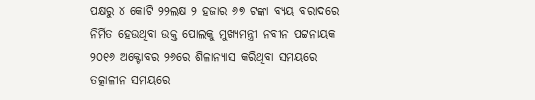ପକ୍ଷରୁ ୪ କୋଟି ୨୨ଲକ୍ଷ ୨ ହଜାର ୬୭ ଟଙ୍କା ବ୍ୟୟ ବରାଦରେ ନିର୍ମିତ ହେଉଥିବା ଉକ୍ତ ପୋଲକୁ ମୁଖ୍ୟମନ୍ତ୍ରୀ ନବୀନ ପଟ୍ଟନାୟକ ୨୦୧୬ ଅକ୍ଟୋବର ୨୬ରେ ଶିଳାନ୍ୟାସ କରିଥିବା ସମୟରେ ତତ୍କାଳୀନ ସମୟରେ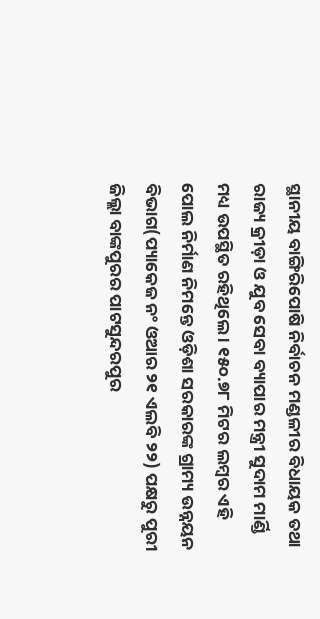ସ୍ଥାନୀୟ ବାଙ୍ଗିରିପୋଷି ନିର୍ବାଚନ ମଣ୍ଡଳୀର ବିଧାୟକ ତଥା ରାଜ୍ୟ କ୍ରୀଡ଼ା ଓ ଯୁବ ସେବା ବ୍ୟାପାର ମନ୍ତ୍ରୀ ସୁଦାମ ମାର୍ଣ୍ଡି ମଧ୍ୟ ଉପସ୍ଥିତ ରହିଥିଲେ । ୧୫୦.୭୮ ମିଟର ଲମ୍ବର ଏହି ପୋଲ ନିର୍ମାଣ ନିମନ୍ତେ ଓଡ଼ିଶା ସରକାରଙ୍କ ଗ୍ରାମ୍ୟ ଉନ୍ନୟନ ବିଭାଗ(ପ୍ୟାକେଜ ନଂ ଓଆର ୨୧ ଏଲବି ୨୨) ପକ୍ଷରୁ ପୁରୀ ଜିଲ୍ଲା ବାଙ୍କପୁରର ପାଟସୁନ୍ଦରପୁର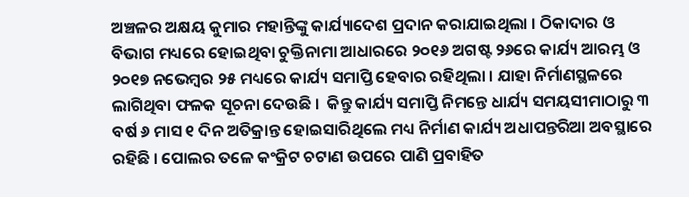ଅଞ୍ଚଳର ଅକ୍ଷୟ କୁମାର ମହାନ୍ତିଙ୍କୁ କାର୍ଯ୍ୟାଦେଶ ପ୍ରଦାନ କରାଯାଇଥିଲା । ଠିକାଦାର ଓ ବିଭାଗ ମଧ୍ୟରେ ହୋଇଥିବା ଚୁକ୍ତିନାମା ଆଧାରରେ ୨୦୧୬ ଅଗଷ୍ଟ ୨୬ରେ କାର୍ଯ୍ୟ ଆରମ୍ଭ ଓ ୨୦୧୭ ନଭେମ୍ବର ୨୫ ମଧ୍ୟରେ କାର୍ଯ୍ୟ ସମାପ୍ତି ହେବାର ରହିଥିଲା । ଯାହା ନିର୍ମାଣସ୍ଥଳରେ ଲାଗିଥିବା ଫଳକ ସୂଚନା ଦେଉଛି ।  କିନ୍ତୁ କାର୍ଯ୍ୟ ସମାପ୍ତି ନିମନ୍ତେ ଧାର୍ଯ୍ୟ ସମୟସୀମାଠାରୁ ୩ ବର୍ଷ ୬ ମାସ ୧ ଦିନ ଅତିକ୍ରାନ୍ତ ହୋଇସାରିଥିଲେ ମଧ୍ୟ ନିର୍ମାଣ କାର୍ଯ୍ୟ ଅଧାପନ୍ତରିଆ ଅବସ୍ଥାରେ ରହିଛି । ପୋଲର ତଳେ କଂକ୍ରିଟ ଚଟାଣ ଉପରେ ପାଣି ପ୍ରବାହିତ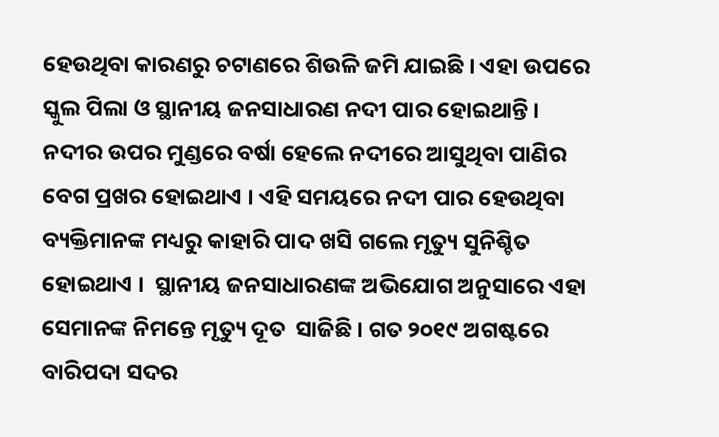ହେଉଥିବା କାରଣରୁ ଚଟାଣରେ ଶିଉଳି ଜମି ଯାଇଛି । ଏହା ଉପରେ ସ୍କୁଲ ପିଲା ଓ ସ୍ଥାନୀୟ ଜନସାଧାରଣ ନଦୀ ପାର ହୋଇଥାନ୍ତି । ନଦୀର ଉପର ମୁଣ୍ଡରେ ବର୍ଷା ହେଲେ ନଦୀରେ ଆସୁଥିବା ପାଣିର ବେଗ ପ୍ରଖର ହୋଇଥାଏ । ଏହି ସମୟରେ ନଦୀ ପାର ହେଉଥିବା ବ୍ୟକ୍ତିମାନଙ୍କ ମଧ୍ୟରୁ କାହାରି ପାଦ ଖସି ଗଲେ ମୃତ୍ୟୁ ସୁନିଶ୍ଚିତ ହୋଇଥାଏ ।  ସ୍ଥାନୀୟ ଜନସାଧାରଣଙ୍କ ଅଭିଯୋଗ ଅନୁସାରେ ଏହା ସେମାନଙ୍କ ନିମନ୍ତେ ମୃତ୍ୟୁ ଦୂତ  ସାଜିଛି । ଗତ ୨୦୧୯ ଅଗଷ୍ଟରେ ବାରିପଦା ସଦର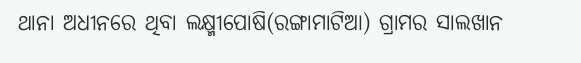ଥାନା ଅଧୀନରେ ଥିବା ଲକ୍ଷ୍ମୀପୋଷି(ରଙ୍ଗାମାଟିଆ) ଗ୍ରାମର ସାଲଖାନ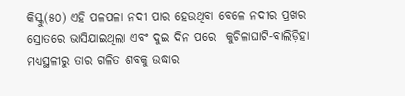କିସ୍କୁ(୫୦) ଏହି ପଳପଳା ନଦୀ ପାର ହେଉଥିବା ବେଳେ ନଦୀର ପ୍ରଖର ସ୍ରୋତରେ ଭାସିଯାଇଥିଲା ଏବଂ ଦୁଇ ଦିନ ପରେ  କୁଚିଳାଘାଟି-ବାଲିଡ଼ିହା ମଧ୍ୟସ୍ଥଳୀରୁ ତାର ଗଳିତ ଶବକୁ ଉଦ୍ଧାର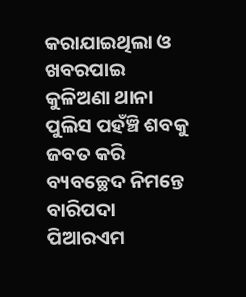କରାଯାଇଥିଲା ଓ ଖବରପାଇ କୁଳିଅଣା ଥାନା ପୁଲିସ ପହଁଞ୍ଚି ଶବକୁ ଜବତ କରି ବ୍ୟବଚ୍ଛେଦ ନିମନ୍ତେ ବାରିପଦା ପିଆରଏମ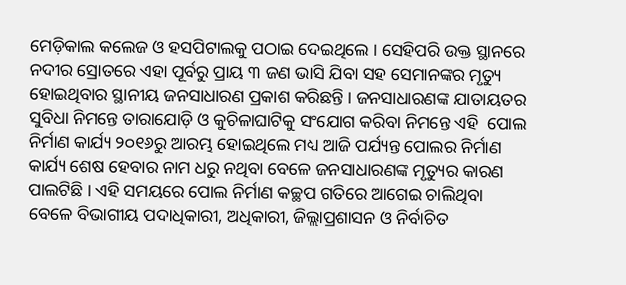ମେଡ଼ିକାଲ କଲେଜ ଓ ହସପିଟାଲକୁ ପଠାଇ ଦେଇଥିଲେ । ସେହିପରି ଉକ୍ତ ସ୍ଥାନରେ ନଦୀର ସ୍ରୋତରେ ଏହା ପୂର୍ବରୁ ପ୍ରାୟ ୩ ଜଣ ଭାସି ଯିବା ସହ ସେମାନଙ୍କର ମୃତ୍ୟୁ ହୋଇଥିବାର ସ୍ଥାନୀୟ ଜନସାଧାରଣ ପ୍ରକାଶ କରିଛନ୍ତି । ଜନସାଧାରଣଙ୍କ ଯାତାୟତର ସୁବିଧା ନିମନ୍ତେ ତାରାଯୋଡ଼ି ଓ କୁଚିଳାଘାଟିକୁ ସଂଯୋଗ କରିବା ନିମନ୍ତେ ଏହି  ପୋଲ ନିର୍ମାଣ କାର୍ଯ୍ୟ ୨୦୧୬ରୁ ଆରମ୍ଭ ହୋଇଥିଲେ ମଧ୍ୟ ଆଜି ପର୍ଯ୍ୟନ୍ତ ପୋଲର ନିର୍ମାଣ କାର୍ଯ୍ୟ ଶେଷ ହେବାର ନାମ ଧରୁ ନଥିବା ବେଳେ ଜନସାଧାରଣଙ୍କ ମୃତ୍ୟୁର କାରଣ ପାଲଟିଛି । ଏହି ସମୟରେ ପୋଲ ନିର୍ମାଣ କଚ୍ଛପ ଗତିରେ ଆଗେଇ ଚାଲିଥିବା ବେଳେ ବିଭାଗୀୟ ପଦାଧିକାରୀ, ଅଧିକାରୀ, ଜିଲ୍ଲାପ୍ରଶାସନ ଓ ନିର୍ବାଚିତ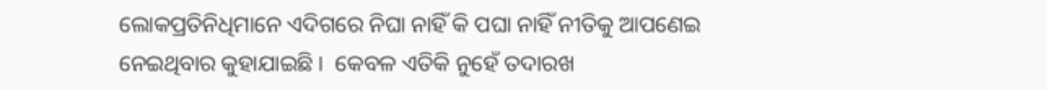ଲୋକପ୍ରତିନିଧିମାନେ ଏଦିଗରେ ନିଘା ନାହିଁ କି ପଘା ନାହିଁ ନୀତିକୁ ଆପଣେଇ ନେଇଥିବାର କୁହାଯାଇଛି ।  କେବଳ ଏତିକି ନୁହେଁ ତଦାରଖ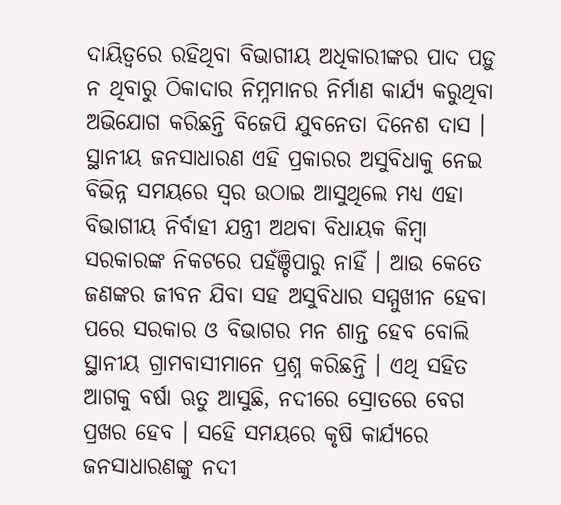ଦାୟିତ୍ୱରେ ରହିଥିବା ବିଭାଗୀୟ ଅଧିକାରୀଙ୍କର ପାଦ ପଡ଼ୁ ନ ଥିବାରୁ ଠିକାଦାର ନିମ୍ନମାନର ନିର୍ମାଣ କାର୍ଯ୍ୟ କରୁଥିବା ଅଭିଯୋଗ କରିଛନ୍ତି ବିଜେପି ଯୁବନେତା ଦିନେଶ ଦାସ । ସ୍ଥାନୀୟ ଜନସାଧାରଣ ଏହି ପ୍ରକାରର ଅସୁବିଧାକୁ ନେଇ ବିଭିନ୍ନ ସମୟରେ ସ୍ୱର ଉଠାଇ ଆସୁଥିଲେ ମଧ୍ୟ ଏହା ବିଭାଗୀୟ ନିର୍ବାହୀ ଯନ୍ତ୍ରୀ ଅଥବା ବିଧାୟକ କିମ୍ବା ସରକାରଙ୍କ ନିକଟରେ ପହଁଞ୍ଚିପାରୁ ନାହିଁ । ଆଉ କେତେ ଜଣଙ୍କର ଜୀବନ ଯିବା ସହ ଅସୁବିଧାର ସମ୍ମୁଖୀନ ହେବା ପରେ ସରକାର ଓ ବିଭାଗର ମନ ଶାନ୍ତ ହେବ ବୋଲି ସ୍ଥାନୀୟ ଗ୍ରାମବାସୀମାନେ ପ୍ରଶ୍ନ କରିଛନ୍ତି । ଏଥି ସହିତ ଆଗକୁ ବର୍ଷା ଋତୁ ଆସୁଛି, ନଦୀରେ ସ୍ରୋତରେ ବେଗ ପ୍ରଖର ହେବ । ସହେି ସମୟରେ କୃଷି କାର୍ଯ୍ୟରେ ଜନସାଧାରଣଙ୍କୁ ନଦୀ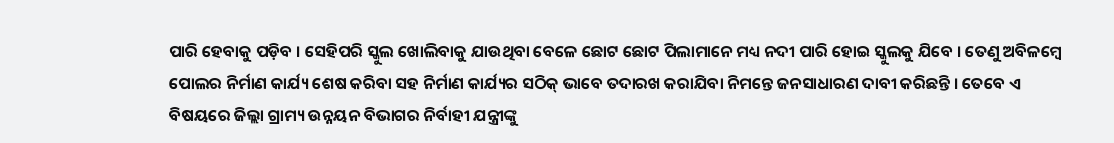ପାରି ହେବାକୁ ପଡ଼ିବ । ସେହିପରି ସ୍କୁଲ ଖୋଲିବାକୁ ଯାଉଥିବା ବେଳେ ଛୋଟ ଛୋଟ ପିଲାମାନେ ମଧ୍ୟ ନଦୀ ପାରି ହୋଇ ସ୍କୁଲକୁ ଯିବେ । ତେଣୁ ଅବିଳମ୍ବେ ପୋଲର ନିର୍ମାଣ କାର୍ଯ୍ୟ ଶେଷ କରିବା ସହ ନିର୍ମାଣ କାର୍ଯ୍ୟର ସଠିକ୍ ଭାବେ ତଦାରଖ କରାଯିବା ନିମନ୍ତେ ଜନସାଧାରଣ ଦାବୀ କରିଛନ୍ତି । ତେବେ ଏ ବିଷୟରେ ଜିଲ୍ଲା ଗ୍ରାମ୍ୟ ଉନ୍ନୟନ ବିଭାଗର ନିର୍ବାହୀ ଯନ୍ତ୍ରୀଙ୍କୁ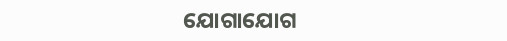ଯୋଗାଯୋଗ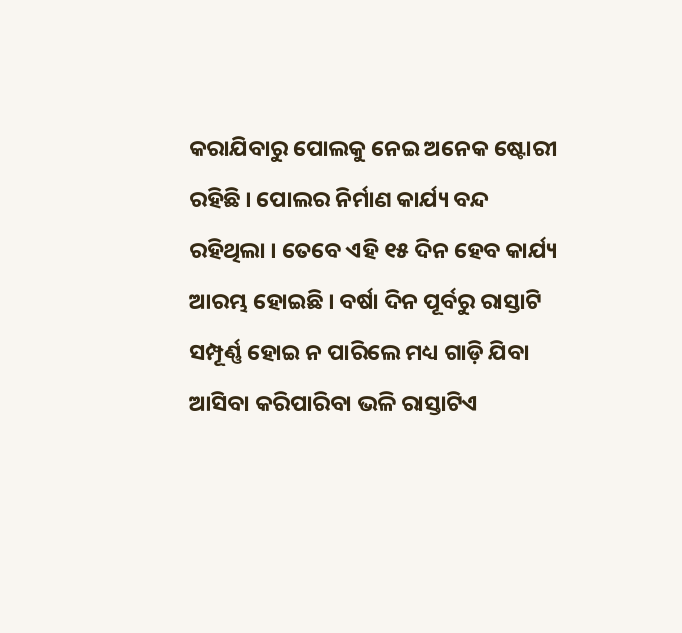କରାଯିବାରୁ ପୋଲକୁ ନେଇ ଅନେକ ଷ୍ଟୋରୀ ରହିଛି । ପୋଲର ନିର୍ମାଣ କାର୍ଯ୍ୟ ବନ୍ଦ ରହିଥିଲା । ତେବେ ଏହି ୧୫ ଦିନ ହେବ କାର୍ଯ୍ୟ ଆରମ୍ଭ ହୋଇଛି । ବର୍ଷା ଦିନ ପୂର୍ବରୁ ରାସ୍ତାଟି ସମ୍ପୂର୍ଣ୍ଣ ହୋଇ ନ ପାରିଲେ ମଧ୍ୟ ଗାଡ଼ି ଯିବା ଆସିବା କରିପାରିବା ଭଳି ରାସ୍ତାଟିଏ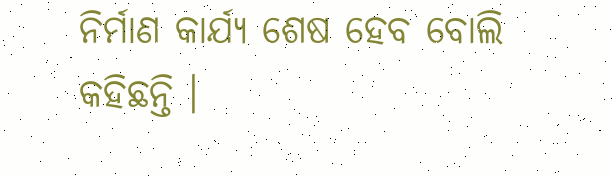ନିର୍ମାଣ କାର୍ଯ୍ୟ ଶେଷ ହେବ ବୋଲି କହିଛନ୍ତି ।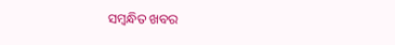ସମ୍ବନ୍ଧିତ ଖବର